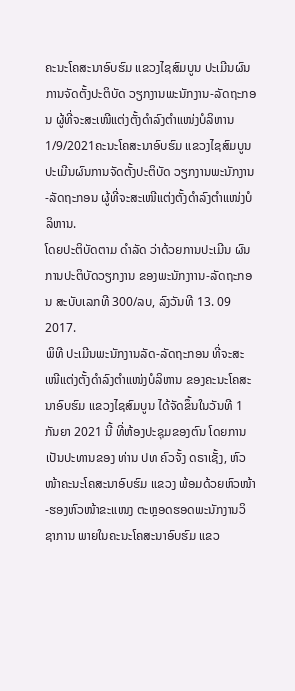ຄະນະໂຄສະນາອົບຮົມ ແຂວງໄຊສົມບູນ ປະເມີນຜົນການຈັດຕັ້ງປະຕິບັດ ວຽກງານພະນັກງານ-ລັດຖະກອນ ຜູ້ທີ່ຈະສະເໜີແຕ່ງຕັ້ງດຳລົງຕຳແໜ່ງບໍລິຫານ
1/9/2021ຄະນະໂຄສະນາອົບຮົມ ແຂວງໄຊສົມບູນ ປະເມີນຜົນການຈັດຕັ້ງປະຕິບັດ ວຽກງານພະນັກງານ-ລັດຖະກອນ ຜູ້ທີ່ຈະສະເໜີແຕ່ງຕັ້ງດຳລົງຕຳແໜ່ງບໍລິຫານ.
ໂດຍປະຕິບັດຕາມ ດໍາລັດ ວ່າດ້ວຍການປະເມີນ ຜົນການປະຕິບັດວຽກງານ ຂອງພະນັກງາານ-ລັດຖະກອນ ສະບັບເລກທີ 300/ລບ, ລົງວັນທີ 13. 09 2017.
ພິທີ ປະເມີນພະນັກງານລັດ-ລັດຖະກອນ ທີ່ຈະສະເໜີແຕ່ງຕັ້ງດຳລົງຕຳແໜ່ງບໍລິຫານ ຂອງຄະນະໂຄສະນາອົບຮົມ ແຂວງໄຊສົມບູນ ໄດ້ຈັດຂຶ້ນໃນວັນທີ 1 ກັນຍາ 2021 ນີ້ ທີ່ຫ້ອງປະຊຸມຂອງຕົນ ໂດຍການເປັນປະທານຂອງ ທ່ານ ປທ ຄົວຈັ້ງ ດຣາເຊັ້ງ, ຫົວໜ້າຄະນະໂຄສະນາອົບຮົມ ແຂວງ ພ້ອມດ້ວຍຫົວໜ້າ-ຮອງຫົວໜ້າຂະແໜງ ຕະຫຼອດຮອດພະນັກງານວິຊາການ ພາຍໃນຄະນະໂຄສະນາອົບຮົມ ແຂວ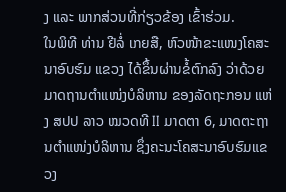ງ ແລະ ພາກສ່ວນທີ່ກ່ຽວຂ້ອງ ເຂົ້າຮ່ວມ.
ໃນພິທີ ທ່ານ ຢີລໍ່ ເກຍສື, ຫົວໜ້າຂະແໜງໂຄສະນາອົບຮົມ ແຂວງ ໄດ້ຂຶ້ນຜ່ານຂໍ້ຕົກລົງ ວ່າດ້ວຍມາດຖານຕຳແໜ່ງບໍລິຫານ ຂອງລັດຖະກອນ ແຫ່ງ ສປປ ລາວ ໝວດທີ II ມາດຕາ 6, ມາດຕະຖານຕຳແໜ່ງບໍລິຫານ ຊຶ່ງຄະນະໂຄສະນາອົບຮົມແຂວງ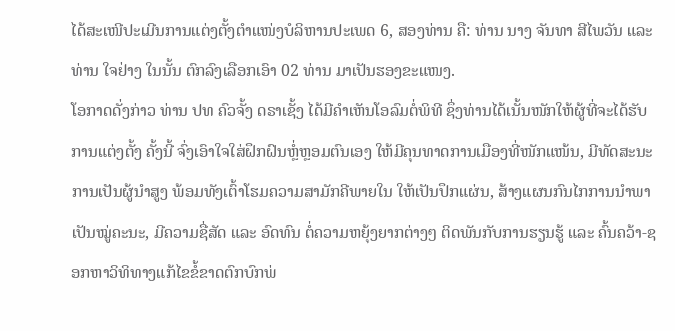ໄດ້ສະເໜີປະເມີນການແຕ່ງຕັ້ງຕຳແໜ່ງບໍລິຫານປະເພດ 6, ສອງທ່ານ ຄື: ທ່ານ ນາງ ຈັນທາ ສີໄພວັນ ແລະ ທ່ານ ໃຈຢ່າງ ໃນນັ້ນ ຕົກລົງເລືອກເອົາ 02 ທ່ານ ມາເປັນຮອງຂະແໜງ.
ໂອກາດດັ່ງກ່າວ ທ່ານ ປທ ຄົວຈັ້ງ ດຣາເຊັ້ງ ໄດ້ມີຄໍາເຫັນໂອລົມຕໍ່ພິທີ ຊຶ່ງທ່ານໄດ້ເນັ້ນໜັກໃຫ້ຜູ້ທີ່ຈະໄດ້ຮັບການແຕ່ງຕັ້ງ ຄັ້ງນີ້ ຈົ່ງເອົາໃຈໃສ່ຝຶກຝົນຫຼໍ່ຫຼອມຕົນເອງ ໃຫ້ມີຄຸນທາດການເມືອງທີ່ໜັກແໜ້ນ, ມີທັດສະນະການເປັນຜູ້ນໍາສູງ ພ້ອມທັງເຕົ້າໂຮມຄວາມສາມັກຄີພາຍໃນ ໃຫ້ເປັນປຶກແຜ່ນ, ສ້າງແຜນກົນໄກການນໍາພາເປັນໝູ່ຄະນະ, ມີຄວາມຊື່ສັດ ແລະ ອົດທົນ ຕໍ່ຄວາມຫຍຸ້ງຍາກຕ່າງໆ ຕິດພັນກັບການຮຽນຮູ້ ແລະ ຄົ້ນຄວ້າ-ຊອກຫາວິທິທາງແກ້ໄຂຂໍ້ຂາດຕົກບົກພ່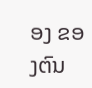ອງ ຂອງຕົນ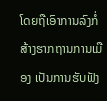ໂດຍຖືເອົາການລົງກໍ່ສ້າງຮາກຖານການເມືອງ ເປັນການຮັບຟັງ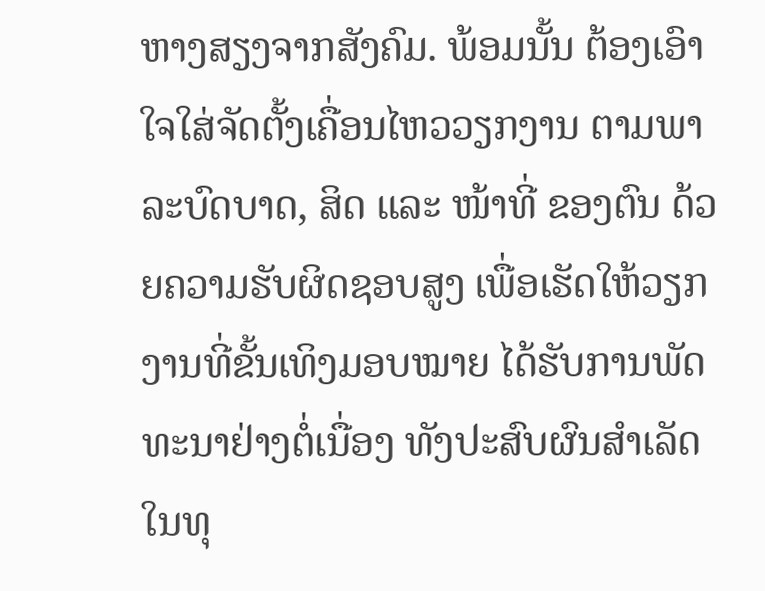ຫາງສຽງຈາກສັງຄົມ. ພ້ອມນັ້ນ ຕ້ອງເອົາໃຈໃສ່ຈັດຕັ້ງເຄື່ອນໄຫວວຽກງານ ຕາມພາລະບົດບາດ, ສິດ ແລະ ໜ້າທີ່ ຂອງຕົນ ດ້ວຍຄວາມຮັບຜິດຊອບສູງ ເພື່ອເຮັດໃຫ້ວຽກງານທີ່ຂັ້ນເທິງມອບໝາຍ ໄດ້ຮັບການພັດທະນາຢ່າງຕໍ່ເນື່ອງ ທັງປະສົບຜົນສໍາເລັດໃນທຸ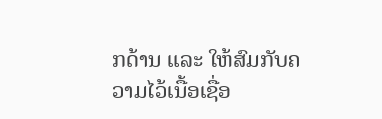ກດ້ານ ແລະ ໃຫ້ສົມກັບຄວາມໄວ້ເນື້ອເຊື່ອ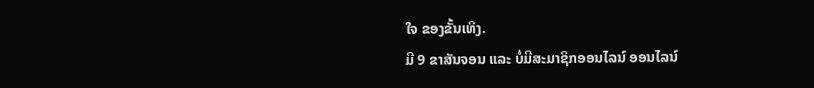ໃຈ ຂອງຂັ້ນເທິງ.
ມີ 9 ຂາສັນຈອນ ແລະ ບໍ່ມີສະມາຊິກອອນໄລນ໌ ອອນໄລນ໌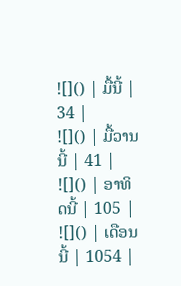![]() | ມື້ນີ້ | 34 |
![]() | ມື້ວານນີ້ | 41 |
![]() | ອາທິດນີ້ | 105 |
![]() | ເດືອນນີ້ | 1054 |